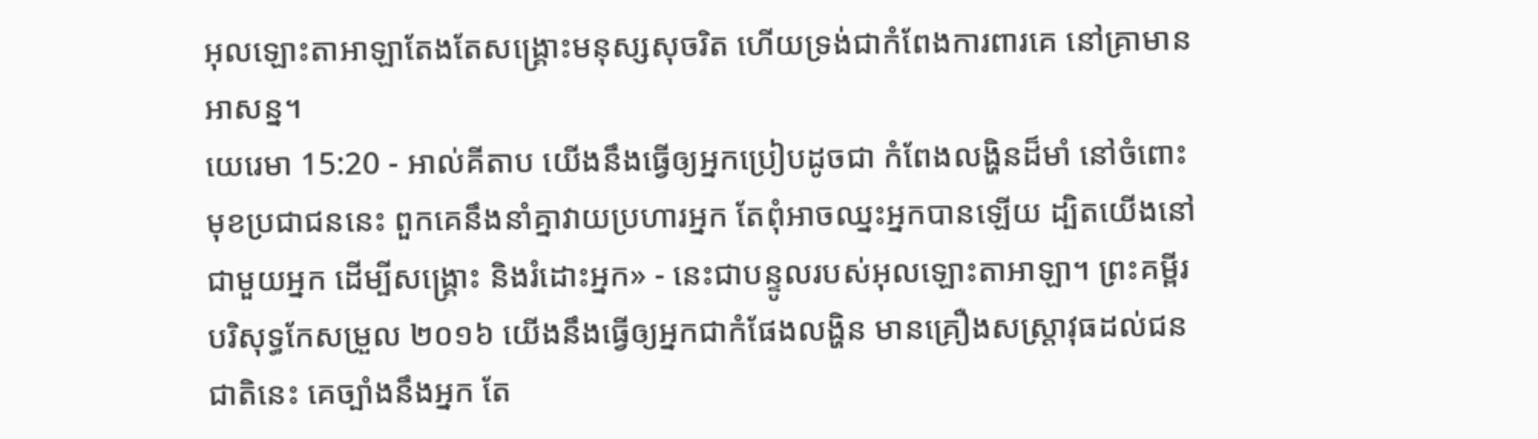អុលឡោះតាអាឡាតែងតែសង្គ្រោះមនុស្សសុចរិត ហើយទ្រង់ជាកំពែងការពារគេ នៅគ្រាមានអាសន្ន។
យេរេមា 15:20 - អាល់គីតាប យើងនឹងធ្វើឲ្យអ្នកប្រៀបដូចជា កំពែងលង្ហិនដ៏មាំ នៅចំពោះមុខប្រជាជននេះ ពួកគេនឹងនាំគ្នាវាយប្រហារអ្នក តែពុំអាចឈ្នះអ្នកបានឡើយ ដ្បិតយើងនៅជាមួយអ្នក ដើម្បីសង្គ្រោះ និងរំដោះអ្នក» - នេះជាបន្ទូលរបស់អុលឡោះតាអាឡា។ ព្រះគម្ពីរបរិសុទ្ធកែសម្រួល ២០១៦ យើងនឹងធ្វើឲ្យអ្នកជាកំផែងលង្ហិន មានគ្រឿងសស្ត្រាវុធដល់ជនជាតិនេះ គេច្បាំងនឹងអ្នក តែ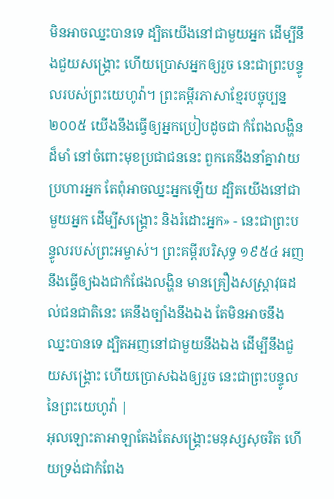មិនអាចឈ្នះបានទេ ដ្បិតយើងនៅជាមួយអ្នក ដើម្បីនឹងជួយសង្គ្រោះ ហើយប្រោសអ្នកឲ្យរួច នេះជាព្រះបន្ទូលរបស់ព្រះយេហូវ៉ា។ ព្រះគម្ពីរភាសាខ្មែរបច្ចុប្បន្ន ២០០៥ យើងនឹងធ្វើឲ្យអ្នកប្រៀបដូចជា កំពែងលង្ហិនដ៏មាំ នៅចំពោះមុខប្រជាជននេះ ពួកគេនឹងនាំគ្នាវាយប្រហារអ្នក តែពុំអាចឈ្នះអ្នកឡើយ ដ្បិតយើងនៅជាមួយអ្នក ដើម្បីសង្គ្រោះ និងរំដោះអ្នក» - នេះជាព្រះបន្ទូលរបស់ព្រះអម្ចាស់។ ព្រះគម្ពីរបរិសុទ្ធ ១៩៥៤ អញនឹងធ្វើឲ្យឯងជាកំផែងលង្ហិន មានគ្រឿងសស្ត្រាវុធដល់ជនជាតិនេះ គេនឹងច្បាំងនឹងឯង តែមិនអាចនឹងឈ្នះបានទេ ដ្បិតអញនៅជាមួយនឹងឯង ដើម្បីនឹងជួយសង្គ្រោះ ហើយប្រោសឯងឲ្យរួច នេះជាព្រះបន្ទូលនៃព្រះយេហូវ៉ា |
អុលឡោះតាអាឡាតែងតែសង្គ្រោះមនុស្សសុចរិត ហើយទ្រង់ជាកំពែង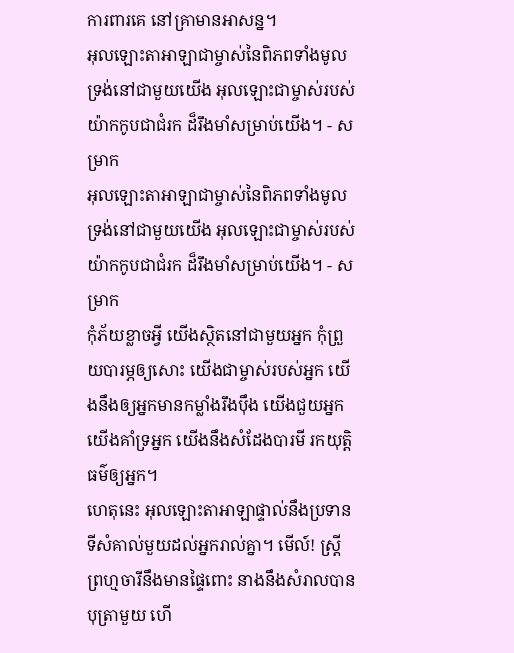ការពារគេ នៅគ្រាមានអាសន្ន។
អុលឡោះតាអាឡាជាម្ចាស់នៃពិភពទាំងមូល ទ្រង់នៅជាមួយយើង អុលឡោះជាម្ចាស់របស់យ៉ាកកូបជាជំរក ដ៏រឹងមាំសម្រាប់យើង។ - សម្រាក
អុលឡោះតាអាឡាជាម្ចាស់នៃពិភពទាំងមូល ទ្រង់នៅជាមួយយើង អុលឡោះជាម្ចាស់របស់យ៉ាកកូបជាជំរក ដ៏រឹងមាំសម្រាប់យើង។ - សម្រាក
កុំភ័យខ្លាចអ្វី យើងស្ថិតនៅជាមួយអ្នក កុំព្រួយបារម្ភឲ្យសោះ យើងជាម្ចាស់របស់អ្នក យើងនឹងឲ្យអ្នកមានកម្លាំងរឹងប៉ឹង យើងជួយអ្នក យើងគាំទ្រអ្នក យើងនឹងសំដែងបារមី រកយុត្តិធម៌ឲ្យអ្នក។
ហេតុនេះ អុលឡោះតាអាឡាផ្ទាល់នឹងប្រទាន ទីសំគាល់មួយដល់អ្នករាល់គ្នា។ មើល៍! ស្ត្រីព្រហ្មចារីនឹងមានផ្ទៃពោះ នាងនឹងសំរាលបានបុត្រាមួយ ហើ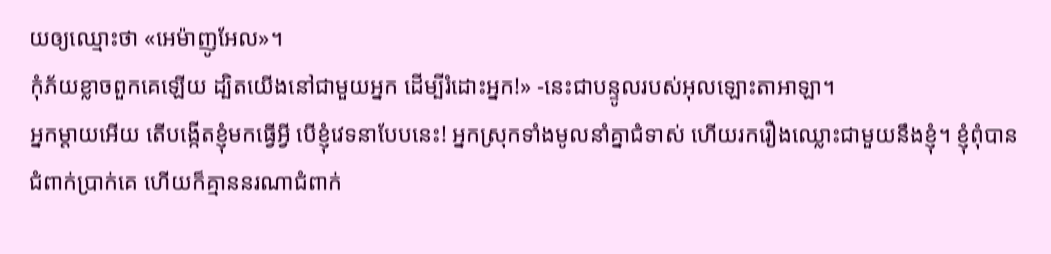យឲ្យឈ្មោះថា «អេម៉ាញូអែល»។
កុំភ័យខ្លាចពួកគេឡើយ ដ្បិតយើងនៅជាមួយអ្នក ដើម្បីរំដោះអ្នក!» -នេះជាបន្ទូលរបស់អុលឡោះតាអាឡា។
អ្នកម្ដាយអើយ តើបង្កើតខ្ញុំមកធ្វើអ្វី បើខ្ញុំវេទនាបែបនេះ! អ្នកស្រុកទាំងមូលនាំគ្នាជំទាស់ ហើយរករឿងឈ្លោះជាមួយនឹងខ្ញុំ។ ខ្ញុំពុំបានជំពាក់ប្រាក់គេ ហើយក៏គ្មាននរណាជំពាក់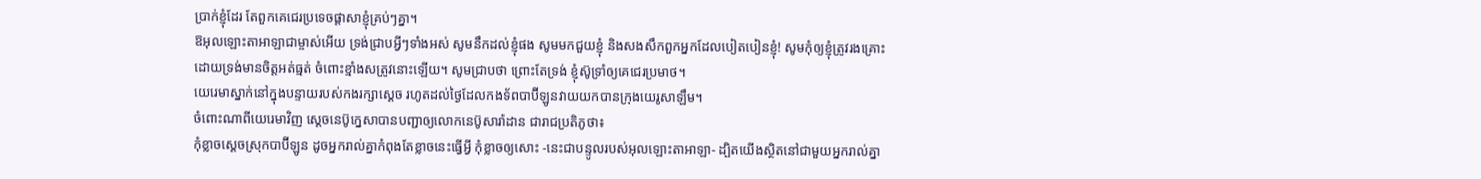ប្រាក់ខ្ញុំដែរ តែពួកគេជេរប្រទេចផ្ដាសាខ្ញុំគ្រប់ៗគ្នា។
ឱអុលឡោះតាអាឡាជាម្ចាស់អើយ ទ្រង់ជ្រាបអ្វីៗទាំងអស់ សូមនឹកដល់ខ្ញុំផង សូមមកជួយខ្ញុំ និងសងសឹកពួកអ្នកដែលបៀតបៀនខ្ញុំ! សូមកុំឲ្យខ្ញុំត្រូវរងគ្រោះ ដោយទ្រង់មានចិត្តអត់ធ្មត់ ចំពោះខ្មាំងសត្រូវនោះឡើយ។ សូមជ្រាបថា ព្រោះតែទ្រង់ ខ្ញុំស៊ូទ្រាំឲ្យគេជេរប្រមាថ។
យេរេមាស្នាក់នៅក្នុងបន្ទាយរបស់កងរក្សាស្ដេច រហូតដល់ថ្ងៃដែលកងទ័ពបាប៊ីឡូនវាយយកបានក្រុងយេរូសាឡឹម។
ចំពោះណាពីយេរេមាវិញ ស្តេចនេប៊ូក្នេសាបានបញ្ជាឲ្យលោកនេប៊ូសារ៉ាដាន ជារាជប្រតិភូថា៖
កុំខ្លាចស្ដេចស្រុកបាប៊ីឡូន ដូចអ្នករាល់គ្នាកំពុងតែខ្លាចនេះធ្វើអ្វី កុំខ្លាចឲ្យសោះ -នេះជាបន្ទូលរបស់អុលឡោះតាអាឡា- ដ្បិតយើងស្ថិតនៅជាមួយអ្នករាល់គ្នា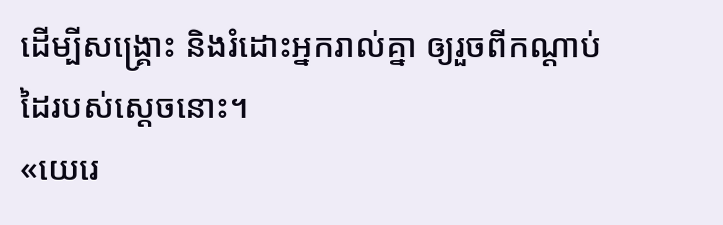ដើម្បីសង្គ្រោះ និងរំដោះអ្នករាល់គ្នា ឲ្យរួចពីកណ្ដាប់ដៃរបស់ស្ដេចនោះ។
«យេរេ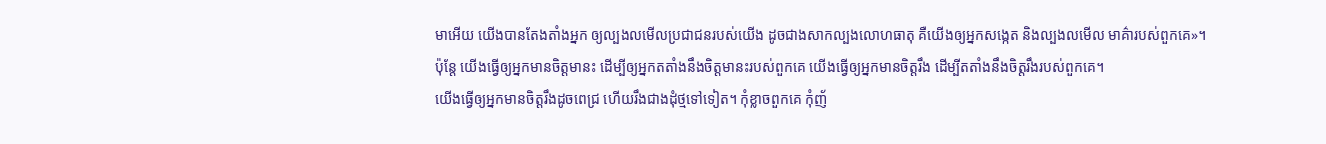មាអើយ យើងបានតែងតាំងអ្នក ឲ្យល្បងលមើលប្រជាជនរបស់យើង ដូចជាងសាកល្បងលោហធាតុ គឺយើងឲ្យអ្នកសង្កេត និងល្បងលមើល មាគ៌ារបស់ពួកគេ»។
ប៉ុន្តែ យើងធ្វើឲ្យអ្នកមានចិត្តមានះ ដើម្បីឲ្យអ្នកតតាំងនឹងចិត្តមានះរបស់ពួកគេ យើងធ្វើឲ្យអ្នកមានចិត្តរឹង ដើម្បីតតាំងនឹងចិត្តរឹងរបស់ពួកគេ។
យើងធ្វើឲ្យអ្នកមានចិត្តរឹងដូចពេជ្រ ហើយរឹងជាងដុំថ្មទៅទៀត។ កុំខ្លាចពួកគេ កុំញ័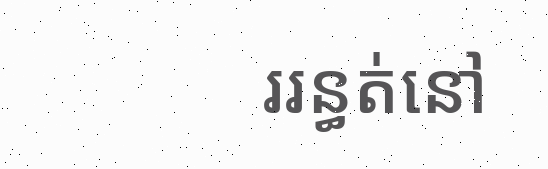ររន្ធត់នៅ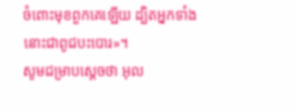ចំពោះមុខពួកគេឡើយ ដ្បិតអ្នកទាំងនោះជាពូជបះបោរ»។
សូមជម្រាបស្តេចថា អុល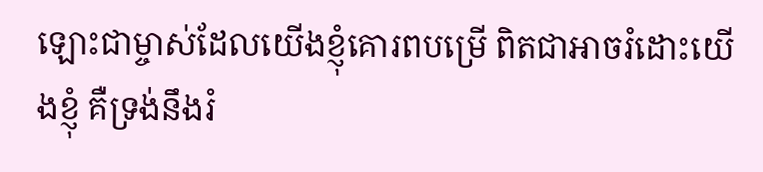ឡោះជាម្ចាស់ដែលយើងខ្ញុំគោរពបម្រើ ពិតជាអាចរំដោះយើងខ្ញុំ គឺទ្រង់នឹងរំ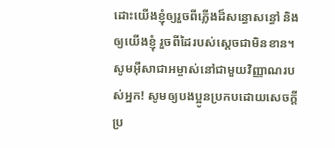ដោះយើងខ្ញុំឲ្យរួចពីភ្លើងដ៏សន្ធោសន្ធៅ និងឲ្យយើងខ្ញុំ រួចពីដៃរបស់ស្តេចជាមិនខាន។
សូមអ៊ីសាជាអម្ចាស់នៅជាមួយវិញ្ញាណរបស់អ្នក! សូមឲ្យបងប្អូនប្រកបដោយសេចក្តីប្រ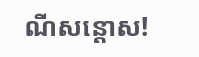ណីសន្តោស!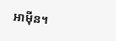អាម៉ីន។